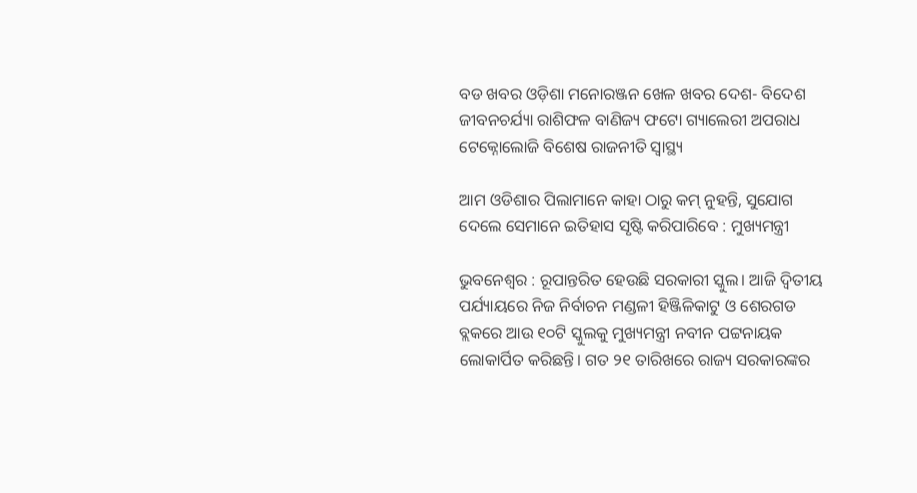ବଡ ଖବର ଓଡ଼ିଶା ମନୋରଞ୍ଜନ ଖେଳ ଖବର ଦେଶ- ବିଦେଶ ଜୀବନଚର୍ଯ୍ୟା ରାଶିଫଳ ବାଣିଜ୍ୟ ଫଟୋ ଗ୍ୟାଲେରୀ ଅପରାଧ ଟେକ୍ନୋଲୋଜି ବିଶେଷ ରାଜନୀତି ସ୍ଵାସ୍ଥ୍ୟ

ଆମ ଓଡିଶାର ପିଲାମାନେ କାହା ଠାରୁ କମ୍ ନୁହନ୍ତି, ସୁଯୋଗ ଦେଲେ ସେମାନେ ଇତିହାସ ସୃଷ୍ଟି କରିପାରିବେ : ମୁଖ୍ୟମନ୍ତ୍ରୀ

ଭୁବନେଶ୍ୱର : ରୂପାନ୍ତରିତ ହେଉଛି ସରକାରୀ ସ୍କୁଲ। ଆଜି ଦ୍ୱିତୀୟ ପର୍ଯ୍ୟାୟରେ ନିଜ ନିର୍ବାଚନ ମଣ୍ଡଳୀ ହିଞ୍ଜିଳିକାଟୁ ଓ ଶେରଗଡ ବ୍ଲକରେ ଆଉ ୧୦ଟି ସ୍କୁଲକୁ ମୁଖ୍ୟମନ୍ତ୍ରୀ ନବୀନ ପଟ୍ଟନାୟକ ଲୋକାର୍ପିତ କରିଛନ୍ତି। ଗତ ୨୧ ତାରିଖରେ ରାଜ୍ୟ ସରକାରଙ୍କର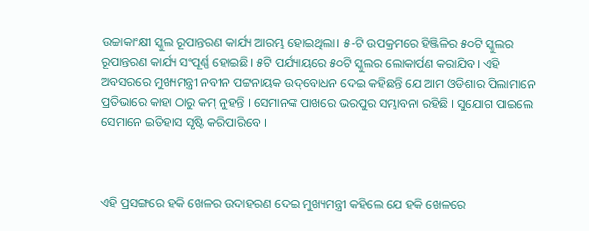ଉଚ୍ଚାକାଂକ୍ଷୀ ସ୍କୁଲ ରୂପାନ୍ତରଣ କାର୍ଯ୍ୟ ଆରମ୍ଭ ହୋଇଥିଲା। ୫-ଟି ଉପକ୍ରମରେ ହିଞ୍ଜିଳିର ୫୦ଟି ସ୍କୁଲର ରୂପାନ୍ତରଣ କାର୍ଯ୍ୟ ସଂପୂର୍ଣ୍ଣ ହୋଇଛି। ୫ଟି ପର୍ଯ୍ୟାୟରେ ୫୦ଟି ସ୍କୁଲର ଲୋକାର୍ପଣ କରାଯିବ। ଏହି ଅବସରରେ ମୁଖ୍ୟମନ୍ତ୍ରୀ ନବୀନ ପଟ୍ଟନାୟକ ଉଦ୍‌ବୋଧନ ଦେଇ କହିଛନ୍ତି ଯେ ଆମ ଓଡିଶାର ପିଲାମାନେ ପ୍ରତିଭାରେ କାହା ଠାରୁ କମ୍ ନୁହନ୍ତି । ସେମାନଙ୍କ ପାଖରେ ଭରପୁର ସମ୍ଭାବନା ରହିଛି । ସୁଯୋଗ ପାଇଲେ ସେମାନେ ଇତିହାସ ସୃଷ୍ଟି କରିପାରିବେ ।



ଏହି ପ୍ରସଙ୍ଗରେ ହକି ଖେଳର ଉଦାହରଣ ଦେଇ ମୁଖ୍ୟମନ୍ତ୍ରୀ କହିଲେ ଯେ ହକି ଖେଳରେ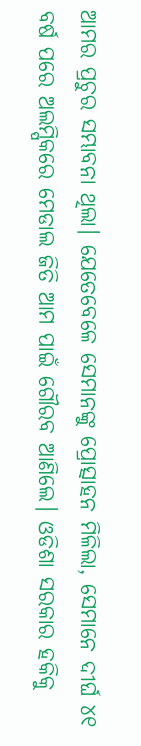ଆମର ପ୍ରଚୁର ସମ୍ଭାବନା ଥିଲା। ଯେତେବେଳେ ସେମାନଙ୍କୁ ପ୍ରୋତ୍ସାହନ ମିଳିଲା, ସେମାନେ ଦୀର୍ଘ ୪୧ ବର୍ଷ ପରେ ଅଲମ୍ପିକରେ ମେଡାଲ ଜିତି ଆମ ପାଇଁ ଗୌରବ ଆଣିଲେ। ଓଡିଶା ସରକାର ହକିକୁ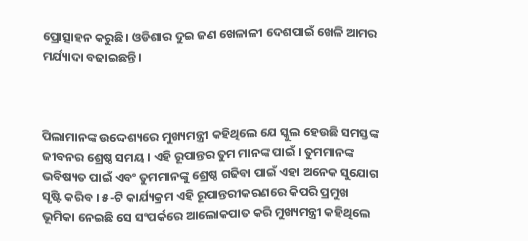ପ୍ରୋତ୍ସାହନ କରୁଛି। ଓଡିଶାର ଦୁଇ ଜଣ ଖେଳାଳୀ ଦେଶପାଇଁ ଖେଳି ଆମର ମର୍ଯ୍ୟାଦା ବଢାଇଛନ୍ତି।



ପିଲାମାନଙ୍କ ଉଦ୍ଦେଶ୍ୟରେ ମୁଖ୍ୟମନ୍ତ୍ରୀ କହିଥିଲେ ଯେ ସ୍କୁଲ ହେଉଛି ସମସ୍ତଙ୍କ ଜୀବନର ଶ୍ରେଷ୍ଠ ସମୟ । ଏହି ରୂପାନ୍ତର ତୁମ ମାନଙ୍କ ପାଇଁ । ତୁମମାନଙ୍କ ଭବିଷ୍ୟତ ପାଇଁ ଏବଂ ତୁମମାନଙ୍କୁ ଶ୍ରେଷ୍ଠ ଗଢିବା ପାଇଁ ଏହା ଅନେକ ସୁଯୋଗ ସୃଷ୍ଟି କରିବ । ୫-ଟି କାର୍ଯ୍ୟକ୍ରମ ଏହି ରୂପାନ୍ତରୀକରଣରେ କିପରି ପ୍ରମୁଖ ଭୂମିକା ନେଇଛି ସେ ସଂପର୍କରେ ଆଲୋକପାତ କରି ମୁଖ୍ୟମନ୍ତ୍ରୀ କହିଥିଲେ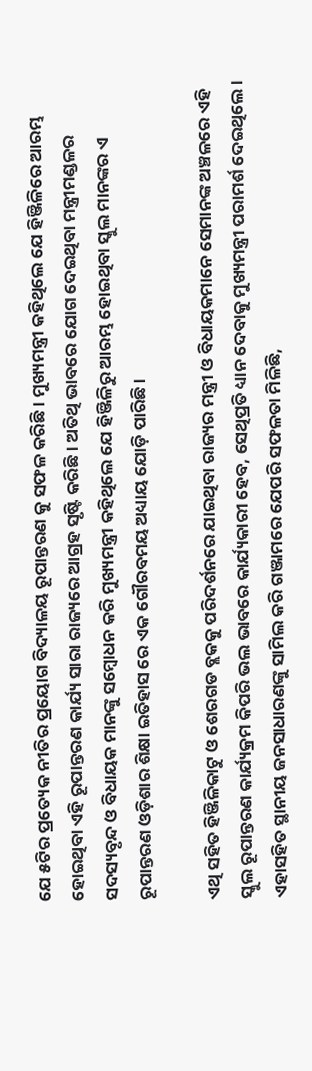ଯେ ୫ଟିର ପ୍ରତ୍ୟେକ ନୀତିର ପ୍ରୟୋଗ ବିଦ୍ୟାଳୟ ରୂପାନ୍ତରଣ କୁ ସଫଳ କରିଛି । ମୁଖ୍ୟମନ୍ତ୍ରୀ କହିଥିଲେ ଯେ ହିଞ୍ଜିଳିରେ ଆରମ୍ଭ ହୋଇଥିବା ଏହି ରୂପାନ୍ତରଣ କାର୍ଯ୍ୟ ସାରା ରାଜ୍ୟରେ ଆଗ୍ରହ ସୃଷ୍ଟି କରିଛି । ଅତିଥି ଭାବରେ ଯୋଗ ଦେଇଥିବା ମନ୍ତ୍ରୀମଣ୍ଡଳର ସଦସ୍ୟବୃନ୍ଦ ଓ ବିଧାୟକ ମାନଙ୍କୁ ସମ୍ବୋଧନ କରି ମୁଖ୍ୟମନ୍ତ୍ରୀ କହିଥିଲେ ଯେ ହିଞ୍ଜିଳିରୁ ଆରମ୍ଭ ହୋଇଥିବା ସ୍କୁଲ ମାନଙ୍କର ଏ ରୂପାନ୍ତରଣ ଓଡ଼ିଶାର ଶିକ୍ଷା ଇତିହାସ ରେ ଏକ ଗୌରବମୟ ଅଧ୍ୟାୟ ଯୋଡ଼ି ପାରିଛି ।

ଏଥି ସହିତ ହିଞ୍ଜିଳିକାଟୁ ଓ ଶେରଗଡ ବ୍ଲକକୁ ପରିଦର୍ଶନରେ ଯାଇଥିବା ରାଜ୍ୟର ମନ୍ତ୍ରୀ ଓ ବିଧାୟକମାନେ ସେମାନଙ୍କ ଅଞ୍ଚଳରେ ଏହି ସ୍କୁଲ ରୂପାନ୍ତରଣ କାର୍ଯ୍ୟକ୍ରମ କିପରି ଭଲ ଭାବରେ କାର୍ଯ୍ୟକାରୀ ହେବ, ସେଥିପ୍ରତି ଧ୍ୟାନ ଦେବାକୁ ମୁଖ୍ୟମନ୍ତ୍ରୀ ପରାମର୍ଶ ଦେଇଥିଲେ। ଏହାସହିତ ସ୍ଥାନୀୟ ଜନସାଧାରଣଙ୍କୁ ସାମିଲ କରି ଗଞ୍ଜାମରେ ଯେପରି ସଫଳତା ମିଳିଛି,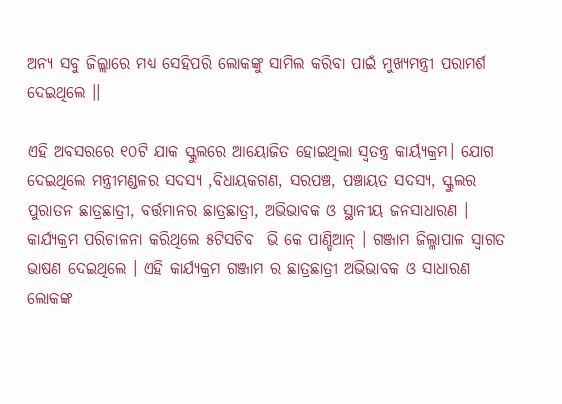ଅନ୍ୟ ସବୁ ଜିଲ୍ଲାରେ ମଧ୍ୟ ସେହିପରି ଲୋକଙ୍କୁ ସାମିଲ କରିବା ପାଇଁ ମୁଖ୍ୟମନ୍ତ୍ରୀ ପରାମର୍ଶ ଦେଇଥିଲେ ।।

ଏହି ଅବସରରେ ୧୦ଟି ଯାକ ସ୍କୁଲରେ ଆୟୋଜିତ ହୋଇଥିଲା ସ୍ବତନ୍ତ୍ର କାର୍ୟ୍ୟକ୍ରମ। ଯୋଗ ଦେଇଥିଲେ ମନ୍ତ୍ରୀମଣ୍ଡଳର ସଦସ୍ୟ ,ବିଧାୟକଗଣ, ସରପଞ୍ଚ, ପଞ୍ଚାୟତ ସଦସ୍ୟ, ସ୍କୁଲର ପୁରାତନ ଛାତ୍ରଛାତ୍ରୀ, ବର୍ତ୍ତମାନର ଛାତ୍ରଛାତ୍ରୀ, ଅଭିଭାବକ ଓ ସ୍ଥାନୀୟ ଜନସାଧାରଣ । କାର୍ଯ୍ୟକ୍ରମ ପରିଚାଳନା କରିଥିଲେ ୫ଟିସଚିବ  ଭି କେ ପାଣ୍ଡିଆନ୍ । ଗଞ୍ଜାମ ଜିଲ୍ଳାପାଳ ସ୍ଵାଗତ ଭାଷଣ ଦେଇଥିଲେ । ଏହି କାର୍ଯ୍ୟକ୍ରମ ଗଞ୍ଜାମ ର ଛାତ୍ରଛାତ୍ରୀ ଅଭିଭାବକ ଓ ସାଧାରଣ ଲୋକଙ୍କ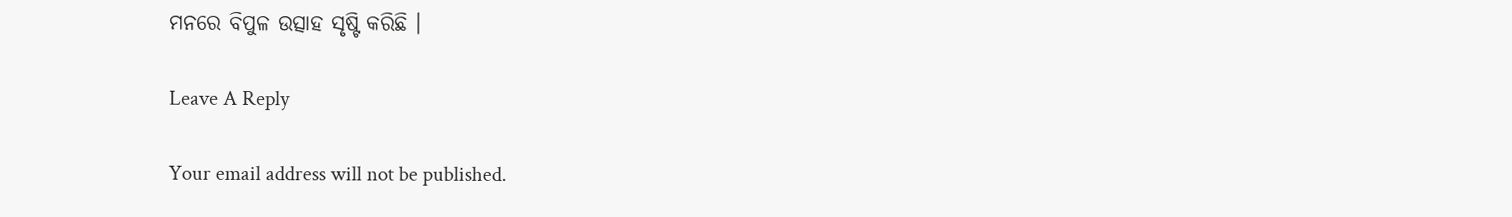ମନରେ ବିପୁଳ ଉତ୍ସାହ ସୃଷ୍ଟି କରିଛି ।

Leave A Reply

Your email address will not be published.